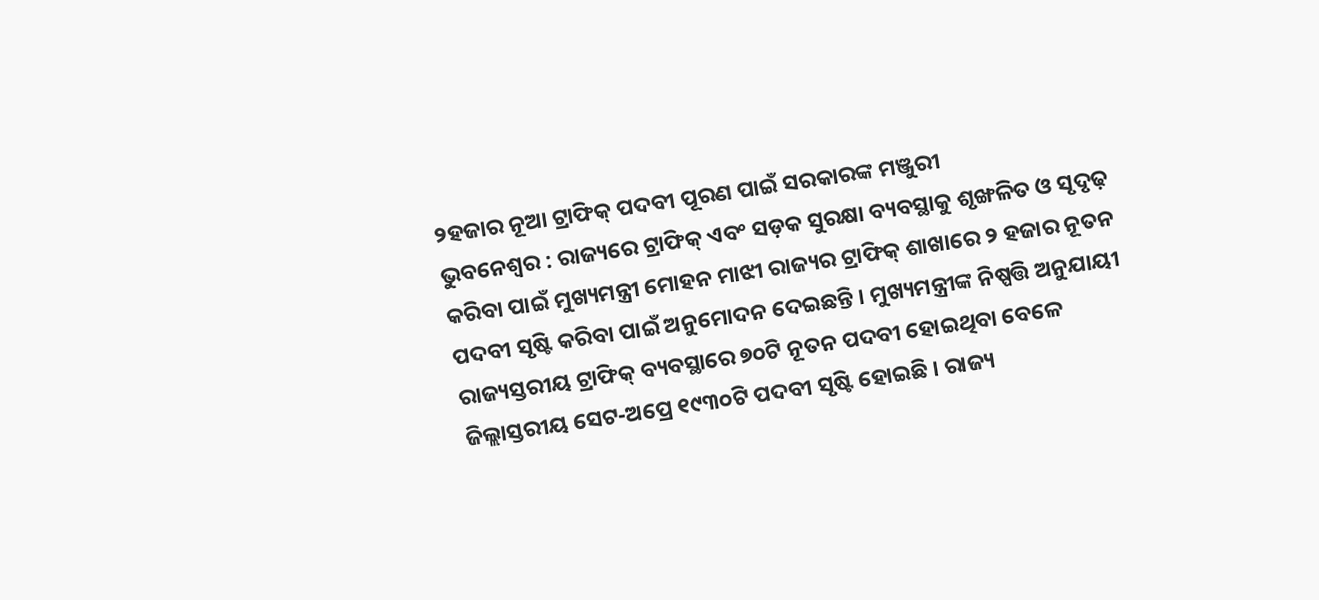୨ହଜାର ନୂଆ ଟ୍ରାଫିକ୍ ପଦବୀ ପୂରଣ ପାଇଁ ସରକାରଙ୍କ ମଞ୍ଜୁରୀ
ଭୁବନେଶ୍ୱର : ରାଜ୍ୟରେ ଟ୍ରାଫିକ୍ ଏବଂ ସଡ଼କ ସୁରକ୍ଷା ବ୍ୟବସ୍ଥାକୁ ଶୃଙ୍ଖଳିତ ଓ ସୃଦୃଢ଼ କରିବା ପାଇଁ ମୁଖ୍ୟମନ୍ତ୍ରୀ ମୋହନ ମାଝୀ ରାଜ୍ୟର ଟ୍ରାଫିକ୍ ଶାଖାରେ ୨ ହଜାର ନୂତନ ପଦବୀ ସୃଷ୍ଟି କରିବା ପାଇଁ ଅନୁମୋଦନ ଦେଇଛନ୍ତି । ମୁଖ୍ୟମନ୍ତ୍ରୀଙ୍କ ନିଷ୍ପତ୍ତି ଅନୁଯାୟୀ ରାଜ୍ୟସ୍ତରୀୟ ଟ୍ରାଫିକ୍ ବ୍ୟବସ୍ଥାରେ ୭୦ଟି ନୂତନ ପଦବୀ ହୋଇଥିବା ବେଳେ ଜିଲ୍ଲାସ୍ତରୀୟ ସେଟ-ଅପ୍ରେ ୧୯୩୦ଟି ପଦବୀ ସୃଷ୍ଟି ହୋଇଛି । ରାଜ୍ୟ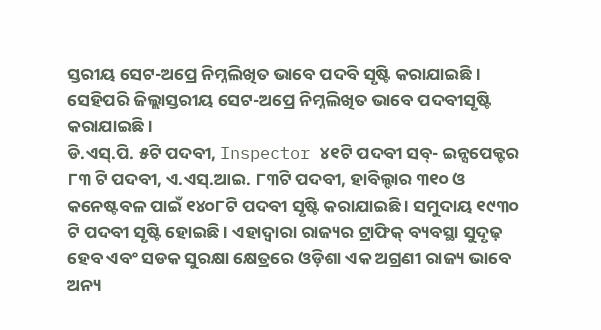ସ୍ତରୀୟ ସେଟ-ଅପ୍ରେ ନିମ୍ନଲିଖିତ ଭାବେ ପଦବି ସୃଷ୍ଟି କରାଯାଇଛି ।
ସେହିପରି ଜିଲ୍ଲାସ୍ତରୀୟ ସେଟ-ଅପ୍ରେ ନିମ୍ନଲିଖିତ ଭାବେ ପଦବୀସୃଷ୍ଟି କରାଯାଇଛି ।
ଡି.ଏସ୍.ପି. ୫ଟି ପଦବୀ, Inspector ୪୧ଟି ପଦବୀ ସବ୍- ଇନ୍ସପେକ୍ଟର ୮୩ ଟି ପଦବୀ, ଏ.ଏସ୍.ଆଇ. ୮୩ଟି ପଦବୀ, ହାବିଲ୍ଦାର ୩୧୦ ଓ କନେଷ୍ଟବଳ ପାଇଁ ୧୪୦୮ଟି ପଦବୀ ସୃଷ୍ଟି କରାଯାଇଛି । ସମୁଦାୟ ୧୯୩୦ ଟି ପଦବୀ ସୃଷ୍ଟି ହୋଇଛି । ଏହାଦ୍ୱାରା ରାଜ୍ୟର ଟ୍ରାଫିକ୍ ବ୍ୟବସ୍ଥା ସୁଦୃଢ଼ ହେବ ଏବଂ ସଡକ ସୁରକ୍ଷା କ୍ଷେତ୍ରରେ ଓଡ଼ିଶା ଏକ ଅଗ୍ରଣୀ ରାଜ୍ୟ ଭାବେ ଅନ୍ୟ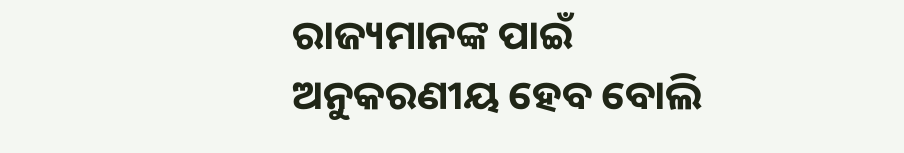ରାଜ୍ୟମାନଙ୍କ ପାଇଁ ଅନୁକରଣୀୟ ହେବ ବୋଲି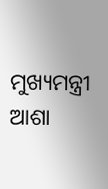ମୁଖ୍ୟମନ୍ତ୍ରୀ ଆଶା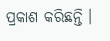ପ୍ରକାଶ କରିଛନ୍ତି ।